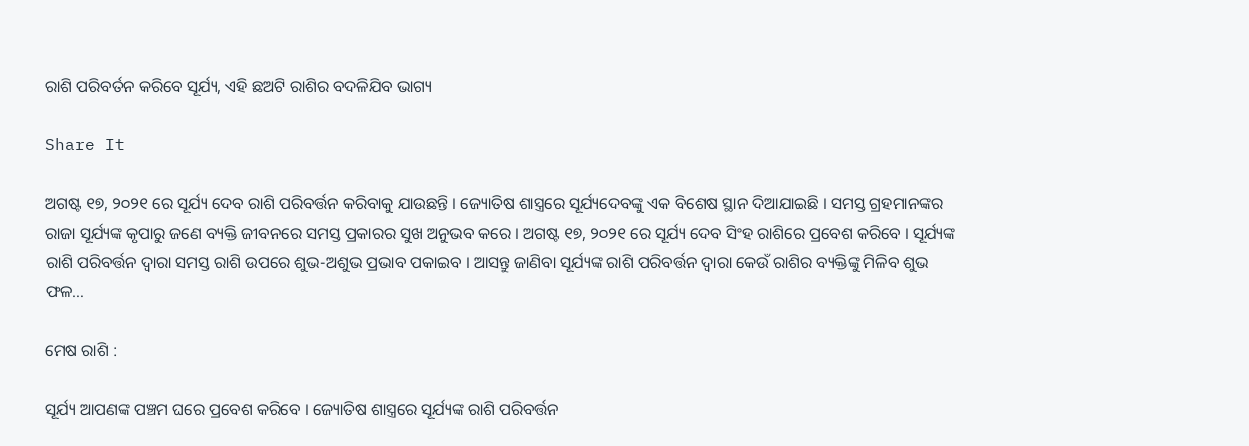ରାଶି ପରିବର୍ତନ କରିବେ ସୂର୍ଯ୍ୟ, ଏହି ଛଅଟି ରାଶିର ବଦଳିଯିବ ଭାଗ୍ୟ

Share It

ଅଗଷ୍ଟ ୧୭, ୨୦୨୧ ରେ ସୂର୍ଯ୍ୟ ଦେବ ରାଶି ପରିବର୍ତ୍ତନ କରିବାକୁ ଯାଉଛନ୍ତି । ଜ୍ୟୋତିଷ ଶାସ୍ତ୍ରରେ ସୂର୍ଯ୍ୟଦେବଙ୍କୁ ଏକ ବିଶେଷ ସ୍ଥାନ ଦିଆଯାଇଛି । ସମସ୍ତ ଗ୍ରହମାନଙ୍କର ରାଜା ସୂର୍ଯ୍ୟଙ୍କ କୃପାରୁ ଜଣେ ବ୍ୟକ୍ତି ଜୀବନରେ ସମସ୍ତ ପ୍ରକାରର ସୁଖ ଅନୁଭବ କରେ । ଅଗଷ୍ଟ ୧୭, ୨୦୨୧ ରେ ସୂର୍ଯ୍ୟ ଦେବ ସିଂହ ରାଶିରେ ପ୍ରବେଶ କରିବେ । ସୂର୍ଯ୍ୟଙ୍କ ରାଶି ପରିବର୍ତ୍ତନ ଦ୍ୱାରା ସମସ୍ତ ରାଶି ଉପରେ ଶୁଭ-ଅଶୁଭ ପ୍ରଭାବ ପକାଇବ । ଆସନ୍ତୁ ଜାଣିବା ସୂର୍ଯ୍ୟଙ୍କ ରାଶି ପରିବର୍ତ୍ତନ ଦ୍ୱାରା କେଉଁ ରାଶିର ବ୍ୟକ୍ତିଙ୍କୁ ମିଳିବ ଶୁଭ ଫଳ…

ମେଷ ରାଶି :

ସୂର୍ଯ୍ୟ ଆପଣଙ୍କ ପଞ୍ଚମ ଘରେ ପ୍ରବେଶ କରିବେ । ଜ୍ୟୋତିଷ ଶାସ୍ତ୍ରରେ ସୂର୍ଯ୍ୟଙ୍କ ରାଶି ପରିବର୍ତ୍ତନ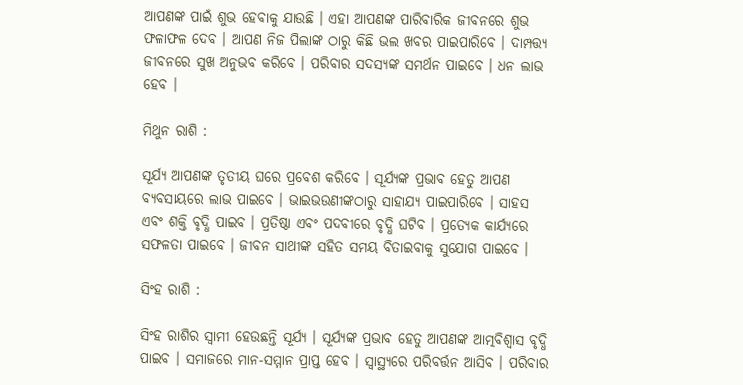ଆପଣଙ୍କ ପାଇଁ ଶୁଭ ହେବାକୁ ଯାଉଛି । ଏହା ଆପଣଙ୍କ ପାରିବାରିକ ଜୀବନରେ ଶୁଭ ଫଳାଫଳ ଦେବ । ଆପଣ ନିଜ ପିଲାଙ୍କ ଠାରୁ କିଛି ଭଲ ଖବର ପାଇପାରିବେ । ଦାମ୍ପତ୍ତ୍ୟ ଜୀବନରେ ସୁଖ ଅନୁଭବ କରିବେ । ପରିବାର ସଦସ୍ୟଙ୍କ ସମର୍ଥନ ପାଇବେ । ଧନ ଲାଭ ହେବ ।

ମିଥୁନ ରାଶି :

ସୂର୍ଯ୍ୟ ଆପଣଙ୍କ ତୃତୀୟ ଘରେ ପ୍ରବେଶ କରିବେ । ସୂର୍ଯ୍ୟଙ୍କ ପ୍ରଭାବ ହେତୁ ଆପଣ ବ୍ୟବସାୟରେ ଲାଭ ପାଇବେ । ଭାଇଭଉଣୀଙ୍କଠାରୁ ସାହାଯ୍ୟ ପାଇପାରିବେ । ସାହସ ଏବଂ ଶକ୍ତି ବୃଦ୍ଧି ପାଇବ । ପ୍ରତିଷ୍ଠା ଏବଂ ପଦବୀରେ ବୃଦ୍ଧି ଘଟିବ । ପ୍ରତ୍ୟେକ କାର୍ଯ୍ୟରେ ସଫଳତା ପାଇବେ । ଜୀବନ ସାଥୀଙ୍କ ସହିତ ସମୟ ବିତାଇବାକୁ ସୁଯୋଗ ପାଇବେ ।

ସିଂହ ରାଶି :

ସିଂହ ରାଶିର ସ୍ୱାମୀ ହେଉଛନ୍ତି ସୂର୍ଯ୍ୟ । ସୂର୍ଯ୍ୟଙ୍କ ପ୍ରଭାବ ହେତୁ ଆପଣଙ୍କ ଆତ୍ମବିଶ୍ୱାସ ବୃଦ୍ଧି ପାଇବ । ସମାଜରେ ମାନ-ସମ୍ମାନ ପ୍ରାପ୍ତ ହେବ । ସ୍ୱାସ୍ଥ୍ୟରେ ପରିବର୍ତ୍ତନ ଆସିବ । ପରିବାର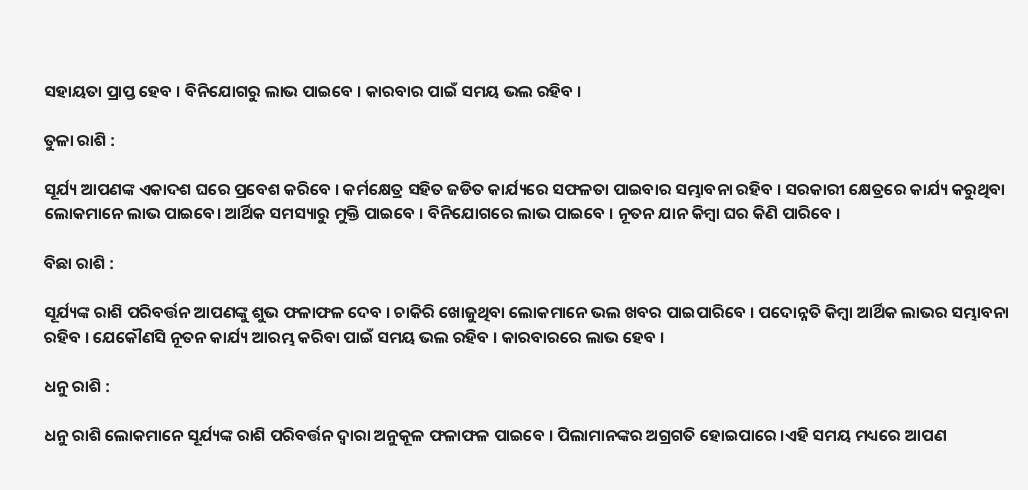ସହାୟତା ପ୍ରାପ୍ତ ହେବ । ବିନିଯୋଗରୁ ଲାଭ ପାଇବେ । କାରବାର ପାଇଁ ସମୟ ଭଲ ରହିବ ।

ତୁଳା ରାଶି :

ସୂର୍ଯ୍ୟ ଆପଣଙ୍କ ଏକାଦଶ ଘରେ ପ୍ରବେଶ କରିବେ । କର୍ମକ୍ଷେତ୍ର ସହିତ ଜଡିତ କାର୍ଯ୍ୟରେ ସଫଳତା ପାଇବାର ସମ୍ଭାବନା ରହିବ । ସରକାରୀ କ୍ଷେତ୍ରରେ କାର୍ଯ୍ୟ କରୁଥିବା ଲୋକମାନେ ଲାଭ ପାଇବେ। ଆର୍ଥିକ ସମସ୍ୟାରୁ ମୁକ୍ତି ପାଇବେ । ବିନିଯୋଗରେ ଲାଭ ପାଇବେ । ନୂତନ ଯାନ କିମ୍ବା ଘର କିଣି ପାରିବେ ।

ବିଛା ରାଶି :

ସୂର୍ଯ୍ୟଙ୍କ ରାଶି ପରିବର୍ତ୍ତନ ଆପଣଙ୍କୁ ଶୁଭ ଫଳାଫଳ ଦେବ । ଚାକିରି ଖୋଜୁଥିବା ଲୋକମାନେ ଭଲ ଖବର ପାଇପାରିବେ । ପଦୋନ୍ନତି କିମ୍ବା ଆର୍ଥିକ ଲାଭର ସମ୍ଭାବନା ରହିବ । ଯେକୌଣସି ନୂତନ କାର୍ଯ୍ୟ ଆରମ୍ଭ କରିବା ପାଇଁ ସମୟ ଭଲ ରହିବ । କାରବାରରେ ଲାଭ ହେବ ।

ଧନୁ ରାଶି :

ଧନୁ ରାଶି ଲୋକମାନେ ସୂର୍ଯ୍ୟଙ୍କ ରାଶି ପରିବର୍ତ୍ତନ ଦ୍ୱାରା ଅନୁକୂଳ ଫଳାଫଳ ପାଇବେ । ପିଲାମାନଙ୍କର ଅଗ୍ରଗତି ହୋଇପାରେ ।ଏହି ସମୟ ମଧ୍ୟରେ ଆପଣ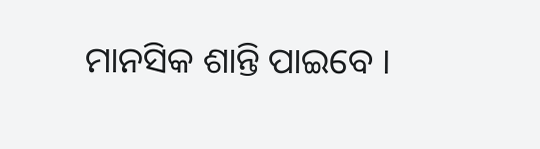ମାନସିକ ଶାନ୍ତି ପାଇବେ ।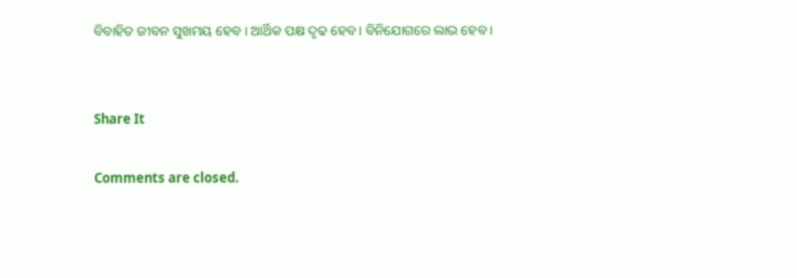ବିବାହିତ ଜୀବନ ସୁଖମୟ ହେବ । ଆର୍ଥିକ ପକ୍ଷ ଦୃଢ ହେବ। ବିନିଯୋଗରେ ଲାଭ ହେବ ।


Share It

Comments are closed.